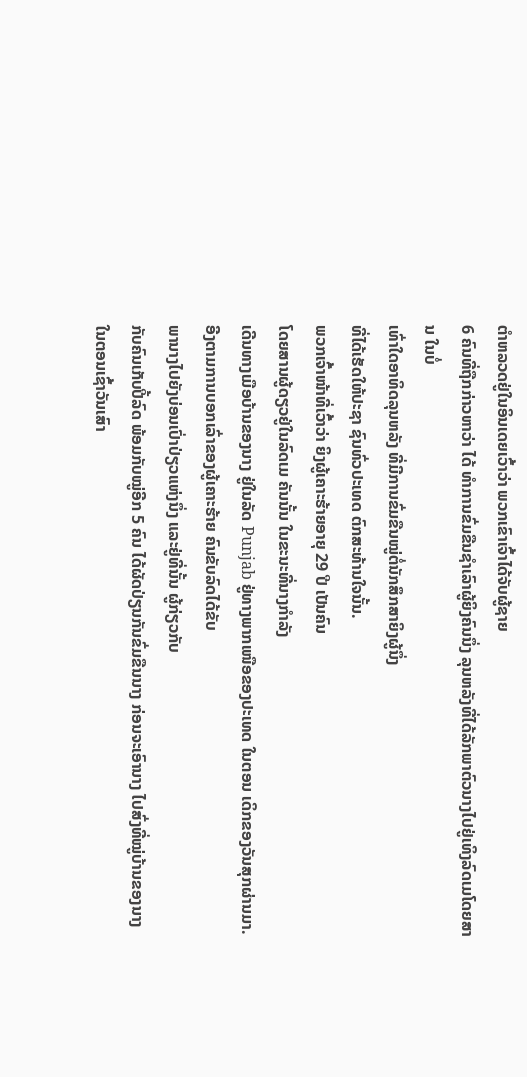ຕໍາຫລວດຢູ່ໃນອິນເດຍເວົ້າວ່າ ພວກເຂົາເຈົ້າໄດ້ຈັບຜູ້ຊາຍ
6 ຄົນທີ່ຖືກກ່າວຫາວ່າ ໄດ້ ທໍາການຂົ່ມຂືນຊໍາເລົາຜູ້ຍິງຄົນນຶ່ງ ລຸນຫລັງທີ່ໄດ້ລັກພາຕົວນາງໄປຢູ່ເທິງລົດເມໂດຍສານ ໃນບໍ່
ເທົ່າໃດອາທິດລຸນຫລັງ ທີ່ມີການຂົ່ມຂືນໝູ່ຕໍ່ນັກສຶກສາຍິງຜູ້ນຶ່ງ
ທີ່ໄດ້ເຮັດໃຫ້ປະຊາ ຊົນທົ່ວປະເທດ ຕົກສະທ້ານໃຈນັ້ນ.
ພວກເຈົ້າໜ້າທີ່ເວົ້າວ່າ ຍິງຜູ້ເຄາະຮ້າຍອາຍຸ 29 ປີ ເປັນຄົນ
ໂດຍສານຜູ້ດຽວຢູ່ໃນລົດເມ ຄັນນັ້ນ ໃນຂະນະທີ່ນາງກໍາລັງ
ເດີນທາງເມືອບ້ານຂອງນາງ ຢູ່ໃນລັດ Punjab ຢູ່ທາງພາກເໜືອຂອງປະເທດ ໃນຕອນ ເດິກຂອງວັນສຸກຜ່ານມາ.
ອີງຕາມການບອກເລົ່າຂອງຜູ້ເຄາະຮ້າຍ ຄົນຂັບລົດໄດ້ຂັບ
ພານາງໄປຍັງບ່ອນເປົ່າປ່ຽວແຫ່ງນຶ່ງ ແລະຢູ່ທີ່ນັ້ນ ຜູ້ກ່ຽວກັບ
ກັບຄົນເກັບປີ້ລົດ ພ້ອມກັບໝູ່ອີກ 5 ຄົນ ໄດ້ຜັດປ່ຽນກັນຂົ່ມຂືນນາງ ກ່ອນຈະເອົານາງ ໄປສົ່ງທີ່ໝູ່ບ້ານຂອງນາງ ໃນຕອນເຊົ້າວັນເສົາ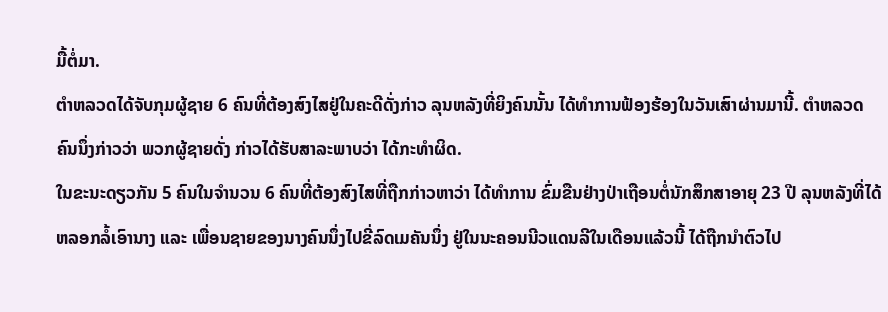ມື້ຕໍ່ມາ.
ຕໍາຫລວດໄດ້ຈັບກຸມຜູ້ຊາຍ 6 ຄົນທີ່ຕ້ອງສົງໄສຢູ່ໃນຄະດີດັ່ງກ່າວ ລຸນຫລັງທີ່ຍິງຄົນນັ້ນ ໄດ້ທໍາການຟ້ອງຮ້ອງໃນວັນເສົາຜ່ານມານີ້. ຕໍາຫລວດຄົນນຶ່ງກ່າວວ່າ ພວກຜູ້ຊາຍດັ່ງ ກ່າວໄດ້ຮັບສາລະພາບວ່າ ໄດ້ກະທໍາຜິດ.
ໃນຂະນະດຽວກັນ 5 ຄົນໃນຈໍານວນ 6 ຄົນທີ່ຕ້ອງສົງໄສທີ່ຖືກກ່າວຫາວ່າ ໄດ້ທໍາການ ຂົ່ມຂືນຢ່າງປ່າເຖືອນຕໍ່ນັກສຶກສາອາຍຸ 23 ປີ ລຸນຫລັງທີ່ໄດ້ຫລອກລໍ້ເອົານາງ ແລະ ເພື່ອນຊາຍຂອງນາງຄົນນຶ່ງໄປຂີ່ລົດເມຄັນນຶ່ງ ຢູ່ໃນນະຄອນນີວແດນລີໃນເດືອນແລ້ວນີ້ ໄດ້ຖືກນໍາຕົວໄປ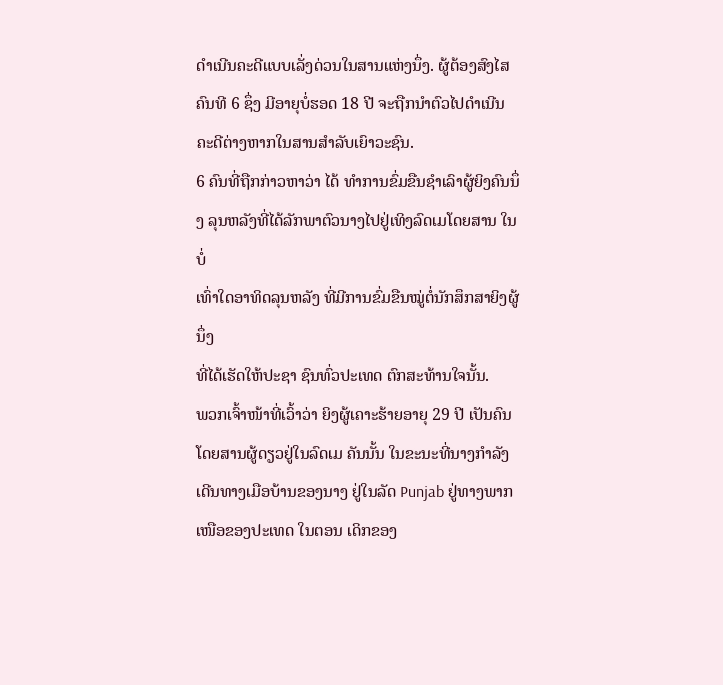ດໍາເນີນຄະດີແບບເລັ່ງດ່ວນໃນສານແຫ່ງນຶ່ງ. ຜູ້ຕ້ອງສົງໄສຄົນທີ 6 ຊຶ່ງ ມີອາຍຸບໍ່ຮອດ 18 ປີ ຈະຖືກນໍາຕົວໄປດໍາເນີນຄະດີຕ່າງຫາກໃນສານສໍາລັບເຍົາວະຊົນ.
6 ຄົນທີ່ຖືກກ່າວຫາວ່າ ໄດ້ ທໍາການຂົ່ມຂືນຊໍາເລົາຜູ້ຍິງຄົນນຶ່ງ ລຸນຫລັງທີ່ໄດ້ລັກພາຕົວນາງໄປຢູ່ເທິງລົດເມໂດຍສານ ໃນບໍ່
ເທົ່າໃດອາທິດລຸນຫລັງ ທີ່ມີການຂົ່ມຂືນໝູ່ຕໍ່ນັກສຶກສາຍິງຜູ້ນຶ່ງ
ທີ່ໄດ້ເຮັດໃຫ້ປະຊາ ຊົນທົ່ວປະເທດ ຕົກສະທ້ານໃຈນັ້ນ.
ພວກເຈົ້າໜ້າທີ່ເວົ້າວ່າ ຍິງຜູ້ເຄາະຮ້າຍອາຍຸ 29 ປີ ເປັນຄົນ
ໂດຍສານຜູ້ດຽວຢູ່ໃນລົດເມ ຄັນນັ້ນ ໃນຂະນະທີ່ນາງກໍາລັງ
ເດີນທາງເມືອບ້ານຂອງນາງ ຢູ່ໃນລັດ Punjab ຢູ່ທາງພາກເໜືອຂອງປະເທດ ໃນຕອນ ເດິກຂອງ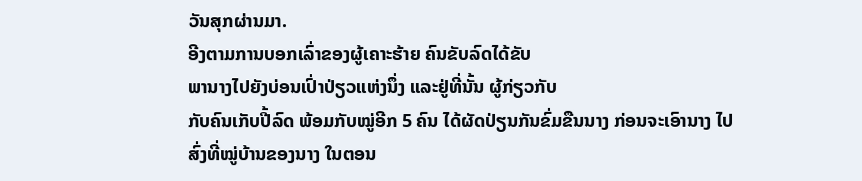ວັນສຸກຜ່ານມາ.
ອີງຕາມການບອກເລົ່າຂອງຜູ້ເຄາະຮ້າຍ ຄົນຂັບລົດໄດ້ຂັບ
ພານາງໄປຍັງບ່ອນເປົ່າປ່ຽວແຫ່ງນຶ່ງ ແລະຢູ່ທີ່ນັ້ນ ຜູ້ກ່ຽວກັບ
ກັບຄົນເກັບປີ້ລົດ ພ້ອມກັບໝູ່ອີກ 5 ຄົນ ໄດ້ຜັດປ່ຽນກັນຂົ່ມຂືນນາງ ກ່ອນຈະເອົານາງ ໄປສົ່ງທີ່ໝູ່ບ້ານຂອງນາງ ໃນຕອນ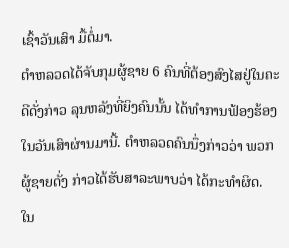ເຊົ້າວັນເສົາ ມື້ຕໍ່ມາ.
ຕໍາຫລວດໄດ້ຈັບກຸມຜູ້ຊາຍ 6 ຄົນທີ່ຕ້ອງສົງໄສຢູ່ໃນຄະດີດັ່ງກ່າວ ລຸນຫລັງທີ່ຍິງຄົນນັ້ນ ໄດ້ທໍາການຟ້ອງຮ້ອງໃນວັນເສົາຜ່ານມານີ້. ຕໍາຫລວດຄົນນຶ່ງກ່າວວ່າ ພວກຜູ້ຊາຍດັ່ງ ກ່າວໄດ້ຮັບສາລະພາບວ່າ ໄດ້ກະທໍາຜິດ.
ໃນ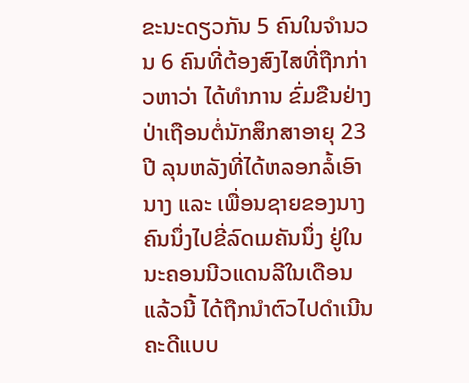ຂະນະດຽວກັນ 5 ຄົນໃນຈໍານວນ 6 ຄົນທີ່ຕ້ອງສົງໄສທີ່ຖືກກ່າວຫາວ່າ ໄດ້ທໍາການ ຂົ່ມຂືນຢ່າງປ່າເຖືອນຕໍ່ນັກສຶກສາອາຍຸ 23 ປີ ລຸນຫລັງທີ່ໄດ້ຫລອກລໍ້ເອົານາງ ແລະ ເພື່ອນຊາຍຂອງນາງຄົນນຶ່ງໄປຂີ່ລົດເມຄັນນຶ່ງ ຢູ່ໃນນະຄອນນີວແດນລີໃນເດືອນແລ້ວນີ້ ໄດ້ຖືກນໍາຕົວໄປດໍາເນີນຄະດີແບບ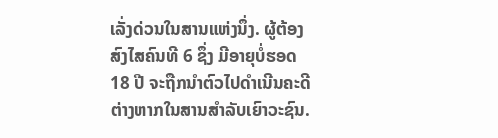ເລັ່ງດ່ວນໃນສານແຫ່ງນຶ່ງ. ຜູ້ຕ້ອງສົງໄສຄົນທີ 6 ຊຶ່ງ ມີອາຍຸບໍ່ຮອດ 18 ປີ ຈະຖືກນໍາຕົວໄປດໍາເນີນຄະດີຕ່າງຫາກໃນສານສໍາລັບເຍົາວະຊົນ.